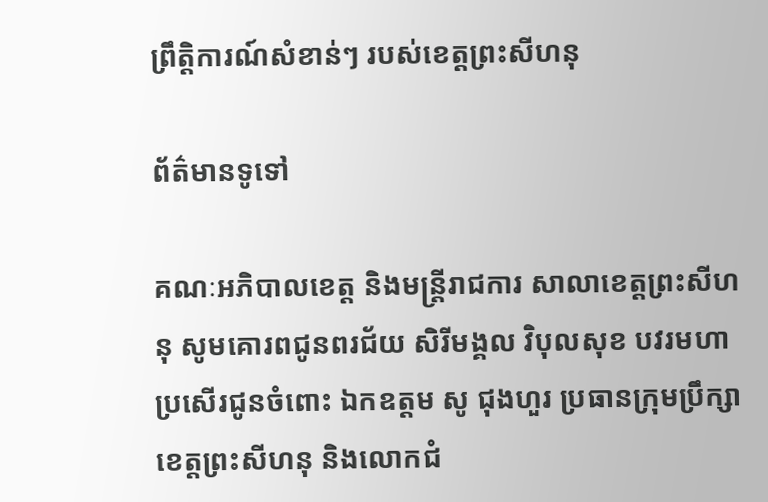ព្រឹត្តិការណ៍សំខាន់ៗ របស់ខេត្តព្រះសីហនុ

ព័ត៌មានទូទៅ

គណៈអភិបាលខេត្ត និងមន្ត្រីរាជការ សាលាខេត្តព្រះសីហនុ សូមគោរពជូនពរជ័យ សិរីមង្គល វិបុលសុខ បវរមហាប្រសេីរជូនចំពោះ ឯកឧត្តម សូ ជុងហួរ ប្រធានក្រុមប្រឹក្សាខេត្តព្រះសីហនុ និងលោកជំ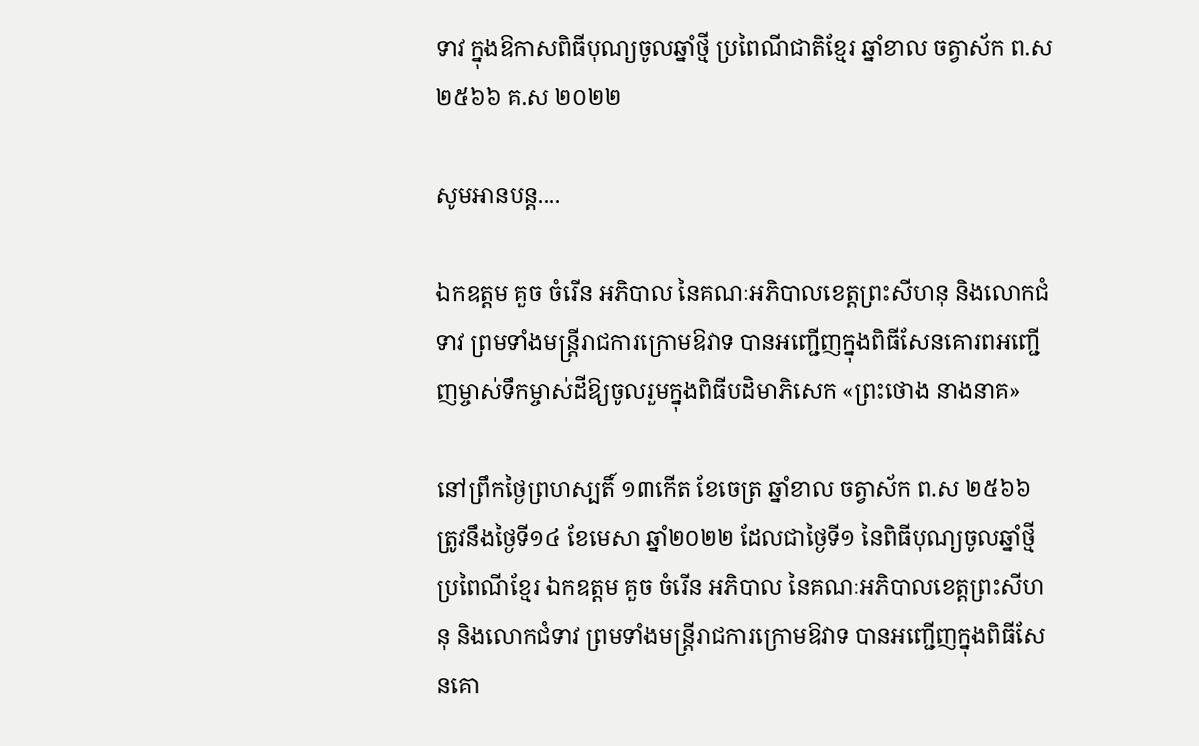ទាវ ក្នុងឱកាសពិធីបុណ្យចូលឆ្នាំថ្មី ប្រពៃណីជាតិខ្មែរ ឆ្នាំខាល ចត្វាស័ក ព.ស ២៥៦៦ គ.ស ២០២២

សូមអានបន្ត....

ឯកឧត្ដម គួច ចំរើន អភិបាល នៃគណៈអភិបាលខេត្តព្រះសីហនុ និងលោកជំទាវ ព្រមទាំងមន្រ្តីរាជការក្រោមឱវាទ បានអញ្ជើញក្នុងពិធីសែនគោរពអញ្ជើញម្ចាស់ទឹកម្ចាស់ដីឱ្យចូលរួមក្នុងពិធីបដិមាភិសេក «ព្រះថោង នាងនាគ»

នៅព្រឹកថ្ងៃព្រហស្បតិ៍ ១៣កើត ខែចេត្រ ឆ្នាំខាល ចត្វាស័ក ព.ស ២៥៦៦ ត្រូវនឹងថ្ងៃទី១៤ ខែមេសា ឆ្នាំ២០២២ ដែលជាថ្ងៃទី១ នៃពិធីបុណ្យចូលឆ្នាំថ្មីប្រពៃណីខ្មែរ ឯកឧត្ដម គួច ចំរើន អភិបាល នៃគណៈអភិបាលខេត្តព្រះសីហនុ និងលោកជំទាវ ព្រមទាំងមន្រ្តីរាជការក្រោមឱវាទ បានអញ្ជើញក្នុងពិធីសែនគោ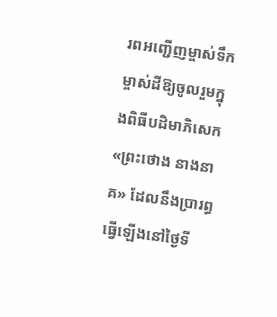រពអញ្ជើញម្ចាស់ទឹកម្ចាស់ដីឱ្យចូលរួមក្នុងពិធីបដិមាភិសេក «ព្រះថោង នាងនាគ» ដែលនឹងប្រារព្ធធ្វើឡើងនៅថ្ងៃទី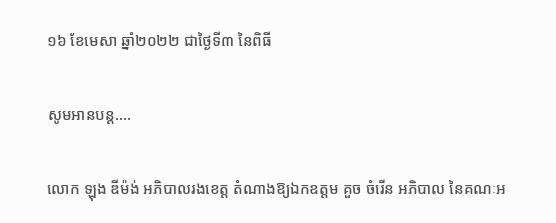១៦ ខែមេសា ឆ្នាំ២០២២ ជាថ្ងៃទី៣ នៃពិធី

សូមអានបន្ត....

លោក ឡុង ឌីម៉ង់ អភិបាលរងខេត្ត តំណាងឱ្យឯកឧត្តម គួច ចំរើន អភិបាល នៃគណៈអ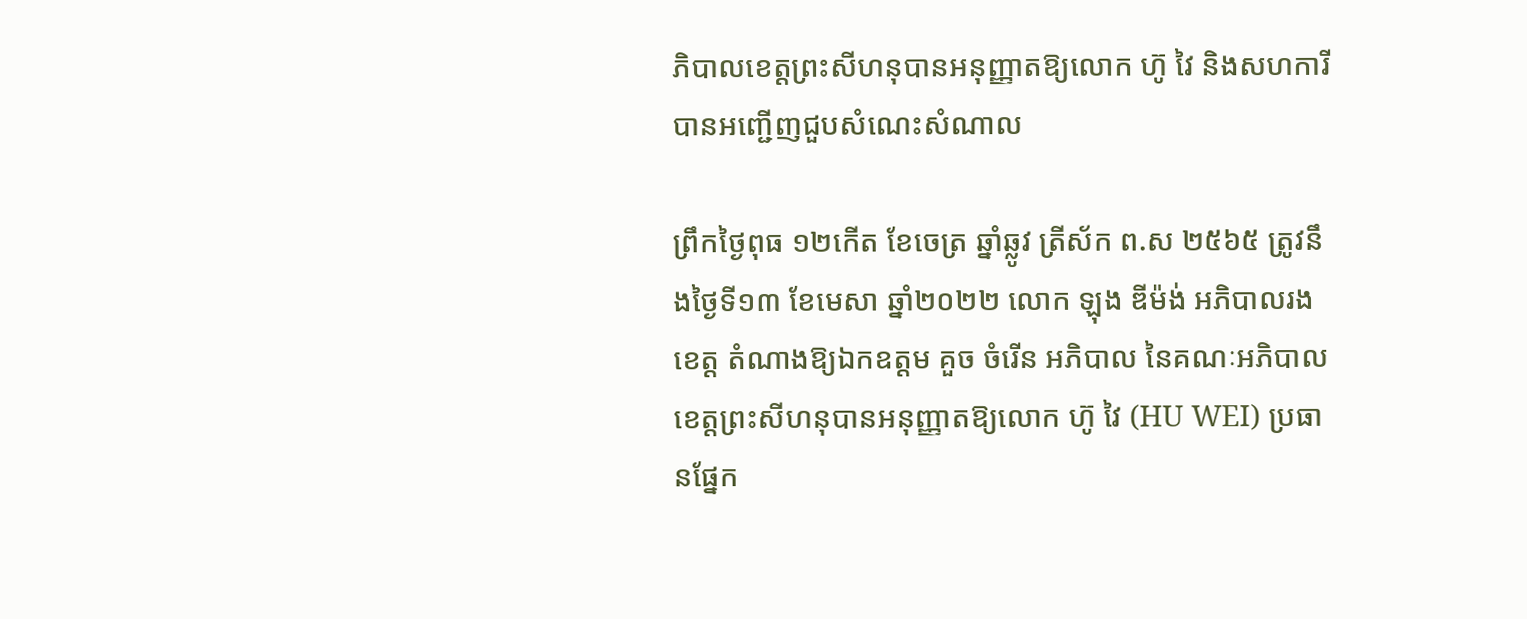ភិបាលខេត្តព្រះសីហនុបានអនុញ្ញាតឱ្យលោក ហ៊ូ វៃ និងសហការី បានអញ្ជើញជួបសំណេះសំណាល

ព្រឹកថ្ងៃពុធ ១២កើត ខែចេត្រ ឆ្នាំឆ្លូវ ត្រីស័ក ព.ស ២៥៦៥ ត្រូវនឹងថ្ងៃទី១៣ ខែមេសា ឆ្នាំ២០២២ លោក ឡុង ឌីម៉ង់ អភិបាលរងខេត្ត តំណាងឱ្យឯកឧត្តម គួច ចំរើន អភិបាល នៃគណៈអភិបាលខេត្តព្រះសីហនុបានអនុញ្ញាតឱ្យលោក ហ៊ូ វៃ (HU WEI) ប្រធានផ្នែក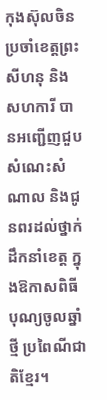កុងស៊ុលចិនប្រចាំខេត្តព្រះសីហនុ និងសហការី បានអញ្ជើញជួបសំណេះសំណាល និងជូនពរដល់ថ្នាក់ដឹកនាំខេត្ត ក្នុងឱកាសពិធីបុណ្យចូលឆ្នាំថ្មី ប្រពៃណីជាតិខ្មែរ។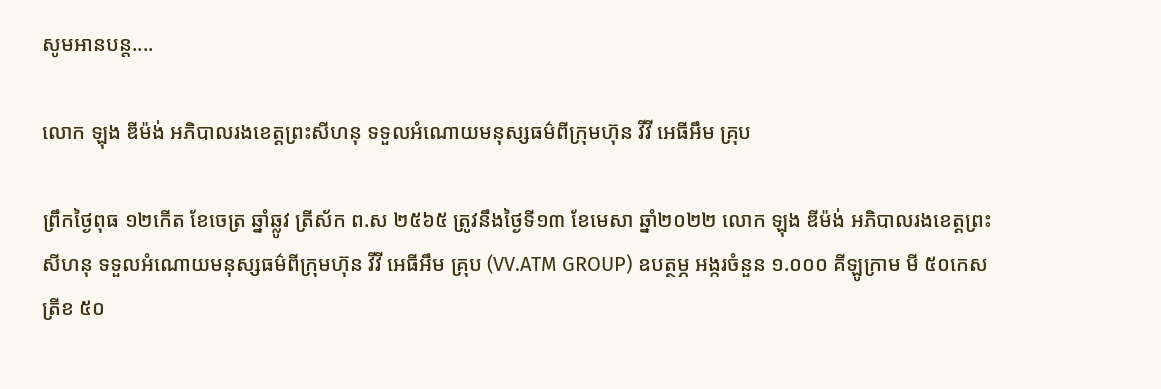សូមអានបន្ត....

លោក ឡុង ឌីម៉ង់ អភិបាលរងខេត្តព្រះសីហនុ ទទួលអំណោយមនុស្សធម៌ពីក្រុមហ៊ុន វីវី អេធីអឹម គ្រុប

ព្រឹកថ្ងៃពុធ ១២កើត ខែចេត្រ ឆ្នាំឆ្លូវ ត្រីស័ក ព.ស ២៥៦៥ ត្រូវនឹងថ្ងៃទី១៣ ខែមេសា ឆ្នាំ២០២២ លោក ឡុង ឌីម៉ង់ អភិបាលរងខេត្តព្រះសីហនុ ទទួលអំណោយមនុស្សធម៌ពីក្រុមហ៊ុន វីវី អេធីអឹម គ្រុប (VV.ATM GROUP) ឧបត្ថម្ភ អង្ករចំនួន ១.០០០ គីឡូក្រាម មី ៥០កេស ត្រីខ ៥០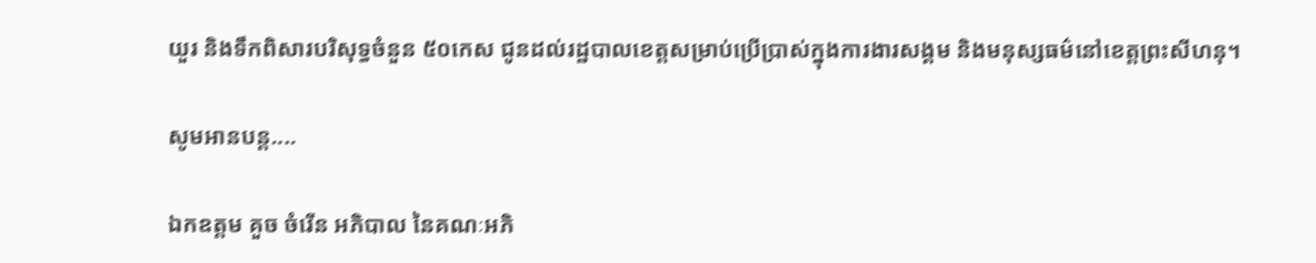យួរ និងទឹកពិសារបរិសុទ្ធចំនួន ៥០កេស ជូនដល់រដ្ឋបាលខេត្តសម្រាប់ប្រើប្រាស់ក្នុងការងារសង្គម និងមនុស្សធម៌នៅខេត្តព្រះសីហនុ។

សូមអានបន្ត....

ឯកឧត្តម គួច ចំរើន អភិបាល នៃគណៈអភិ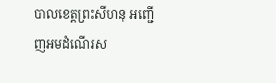បាលខេត្តព្រះសីហនុ អញ្ជើញអមដំណើរស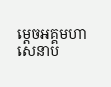ម្តេចអគ្គមហាសេនាប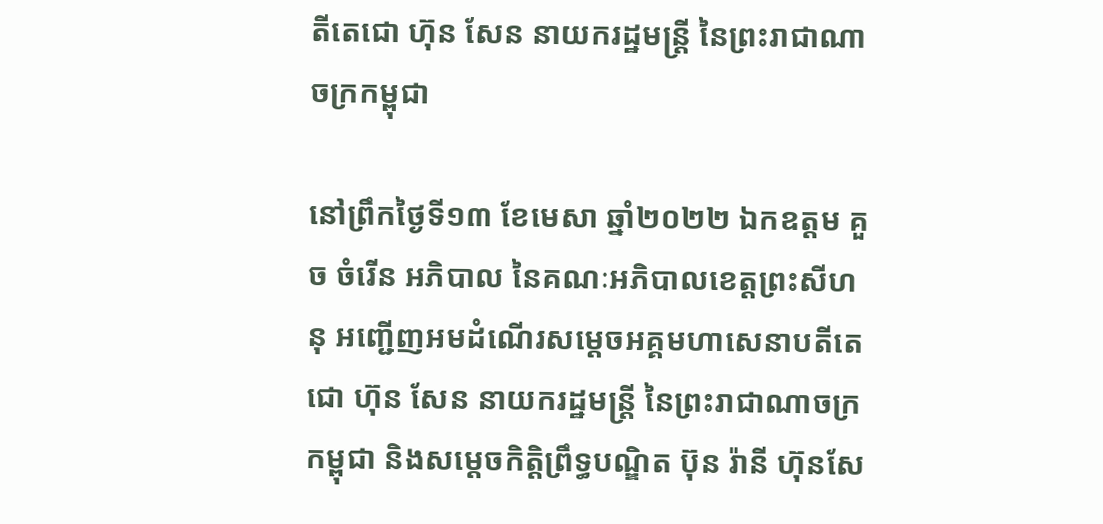តីតេជោ ហ៊ុន សែន នាយករដ្ឋមន្ត្រី នៃព្រះរាជាណាចក្រកម្ពុជា

នៅព្រឹកថ្ងៃទី១៣ ខែមេសា ឆ្នាំ២០២២ ឯកឧត្តម គួច ចំរើន អភិបាល នៃគណៈអភិបាលខេត្តព្រះសីហនុ អញ្ជើញអមដំណើរសម្តេចអគ្គមហាសេនាបតីតេជោ ហ៊ុន សែន នាយករដ្ឋមន្ត្រី នៃព្រះរាជាណាចក្រកម្ពុជា និងសម្តេចកិត្តិព្រឹទ្ធបណ្ឌិត ប៊ុន រ៉ានី ហ៊ុនសែ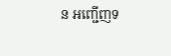ន អញ្ជើញទ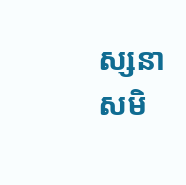ស្សនាសមិ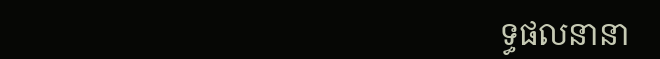ទ្ធផលនានា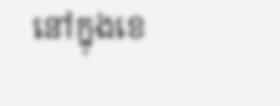នៅក្នុងខេ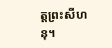ត្តព្រះសីហនុ។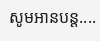សូមអានបន្ត....